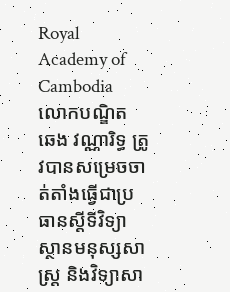Royal Academy of Cambodia
លោកបណ្ឌិត ឆេង វណ្ណារិទ្ធ ត្រូវបានសម្រេចចាត់តាំងធ្វើជាប្រធានស្តីទីវិទ្យាស្ថានមនុស្សសាស្ត្រ និងវិទ្យាសា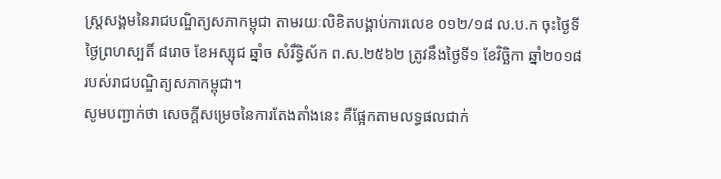ស្ត្រសង្គមនៃរាជបណ្ឌិត្យសភាកម្ពុជា តាមរយៈលិខិតបង្គាប់ការលេខ ០១២/១៨ ល.ប.ក ចុះថ្ងៃទី ថ្ងៃព្រហស្បតិ៍ ៨រោច ខែអស្សុជ ឆ្នាំច សំរឹទ្ធិស័ក ព.ស.២៥៦២ ត្រូវនឹងថ្ងៃទី១ ខែវិច្ឆិកា ឆ្នាំ២០១៨ របស់រាជបណ្ឌិត្យសភាកម្ពុជា។
សូមបញ្ជាក់ថា សេចក្តីសម្រេចនៃការតែងតាំងនេះ គឺផ្អែកតាមលទ្ធផលជាក់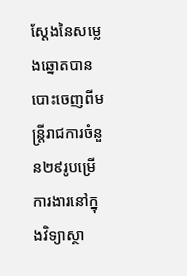ស្តែងនៃសម្លេងឆ្នោតបានបោះចេញពីមន្ត្រីរាជការចំនួន២៩រូបម្រើការងារនៅក្នុងវិទ្យាស្ថា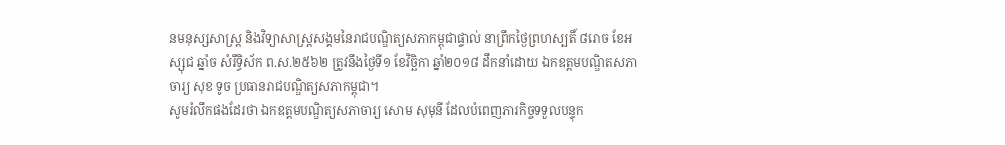នមនុស្សសាស្ត្រ និងវិទ្យាសាស្ត្រសង្គមនៃរាជបណ្ឌិត្យសភាកម្ពុជាផ្ទាល់ នាព្រឹកថ្ងៃព្រហស្បតិ៍ ៨រោច ខែអស្សុជ ឆ្នាំច សំរឹទ្ធិស័ក ព.ស.២៥៦២ ត្រូវនឹងថ្ងៃទី១ ខែវិច្ឆិកា ឆ្នាំ២០១៨ ដឹកនាំដោយ ឯកឧត្តមបណ្ឌិតសភាចារ្យ សុខ ទូច ប្រធានរាជបណ្ឌិត្យសភាកម្ពុជា។
សូមរំលឹកផងដែរថា ឯកឧត្តមបណ្ឌិត្យសភាចារ្យ សោម សុមុនី ដែលបំពេញភារកិច្ចទទួលបន្ទុក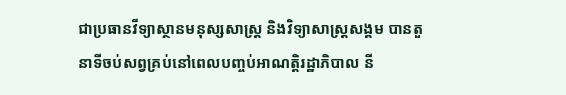ជាប្រធានវីទ្យាស្ថានមនុស្សសាស្ត្រ និងវិទ្យាសាស្ត្រសង្គម បានតួនាទីចប់សព្វគ្រប់នៅពេលបញ្ចប់អាណត្តិរដ្ឋាភិបាល នី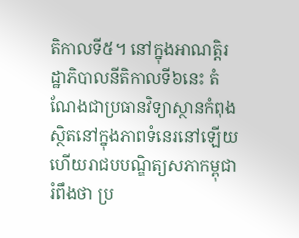តិកាលទី៥។ នៅក្នុងអាណត្តិរដ្ឋាភិបាលនីតិកាលទី៦នេះ តំណែងជាប្រធានវិទ្យាស្ថានកំពុងស្ថិតនៅក្នុងភាពទំនេរនៅឡើយ ហើយរាជបបណ្ឌិត្យសភាកម្ពុជារំពឹងថា ប្រ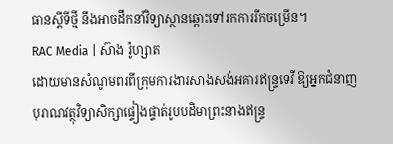ធានស្តីទីថ្មី នឹងអាចដឹកនាំវិទ្យាស្ថានឆ្ពោះទៅរកការរីកចម្រើន។
RAC Media | ស៊ាង រ៉ូហ្សាត
ដោយមានសំណូមពរពីក្រុមការងារសាងសង់អគារឥន្រ្ទទេវី ឱ្យអ្នកជំនាញបុរាណវត្ថុវិទ្យាសិក្សាផ្ទៀងផ្ទាត់រូបបដិមាព្រះនាងឥន្រ្ទ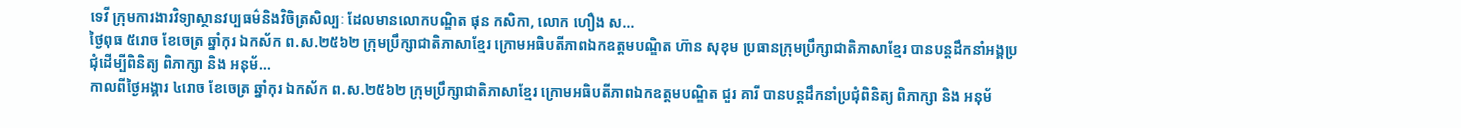ទេវី ក្រុមការងារវិទ្យាស្ថានវប្បធម៌និងវិចិត្រសិល្បៈ ដែលមានលោកបណ្ឌិត ផុន កសិកា, លោក ហឿង ស...
ថ្ងៃពុធ ៥រោច ខែចេត្រ ឆ្នាំកុរ ឯកស័ក ព.ស.២៥៦២ ក្រុមប្រឹក្សាជាតិភាសាខ្មែរ ក្រោមអធិបតីភាពឯកឧត្តមបណ្ឌិត ហ៊ាន សុខុម ប្រធានក្រុមប្រឹក្សាជាតិភាសាខ្មែរ បានបន្តដឹកនាំអង្គប្រជុំដេីម្បីពិនិត្យ ពិភាក្សា និង អនុម័...
កាលពីថ្ងៃអង្គារ ៤រោច ខែចេត្រ ឆ្នាំកុរ ឯកស័ក ព.ស.២៥៦២ ក្រុមប្រឹក្សាជាតិភាសាខ្មែរ ក្រោមអធិបតីភាពឯកឧត្តមបណ្ឌិត ជួរ គារី បានបន្តដឹកនាំប្រជុំពិនិត្យ ពិភាក្សា និង អនុម័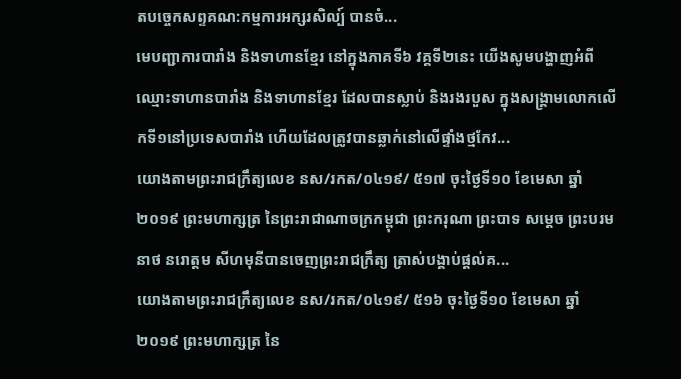តបច្ចេកសព្ទគណ:កម្មការអក្សរសិល្ប៍ បានចំ...
មេបញ្ជាការបារាំង និងទាហានខ្មែរ នៅក្នុងភាគទី៦ វគ្គទី២នេះ យើងសូមបង្ហាញអំពីឈ្មោះទាហានបារាំង និងទាហានខ្មែរ ដែលបានស្លាប់ និងរងរបួស ក្នុងសង្គ្រាមលោកលើកទី១នៅប្រទេសបារាំង ហើយដែលត្រូវបានឆ្លាក់នៅលើផ្ទាំងថ្មកែវ...
យោងតាមព្រះរាជក្រឹត្យលេខ នស/រកត/០៤១៩/ ៥១៧ ចុះថ្ងៃទី១០ ខែមេសា ឆ្នាំ២០១៩ ព្រះមហាក្សត្រ នៃព្រះរាជាណាចក្រកម្ពុជា ព្រះករុណា ព្រះបាទ សម្តេច ព្រះបរមនាថ នរោត្តម សីហមុនីបានចេញព្រះរាជក្រឹត្យ ត្រាស់បង្គាប់ផ្តល់គ...
យោងតាមព្រះរាជក្រឹត្យលេខ នស/រកត/០៤១៩/ ៥១៦ ចុះថ្ងៃទី១០ ខែមេសា ឆ្នាំ២០១៩ ព្រះមហាក្សត្រ នៃ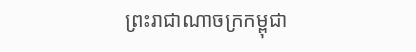ព្រះរាជាណាចក្រកម្ពុជា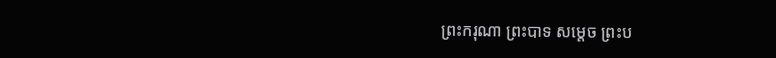ព្រះករុណា ព្រះបាទ សម្តេច ព្រះប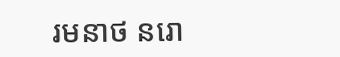រមនាថ នរោ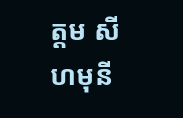ត្តម សីហមុនី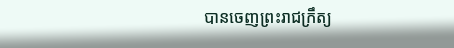បានចេញព្រះរាជក្រឹត្យ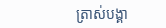ត្រាស់បង្គា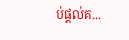ប់ផ្តល់គ...